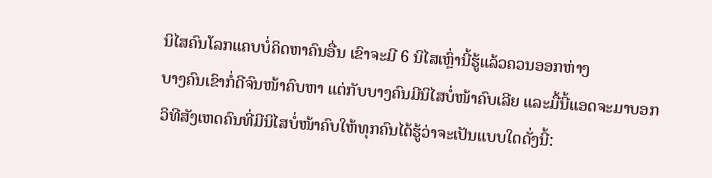ນິໄສຄົນໂລກແຄບບໍ່ຄິດຫາຄົນອື່ນ ເຂົາຈະມີ 6 ນິໄສເຫຼົ່ານີ້ຮູ້ແລ້ວຄວນອອກຫ່າງ
ບາງຄົນເຂົາກໍ່ດີຈົນໜ້າຄົບຫາ ແຕ່ກັບບາງຄົນມີນິໄສບໍ່ໜ້າຄົບເລີຍ ແລະມື້ນີ້ແອດຈະມາບອກວິທີສັງເຫດຄົນທີ່ມີນິໄສບໍ່ໜ້າຄົບໃຫ້ທຸກຄົນໄດ້ຮູ້ວ່າຈະເປັນແບບໃດດັ່ງນີ້: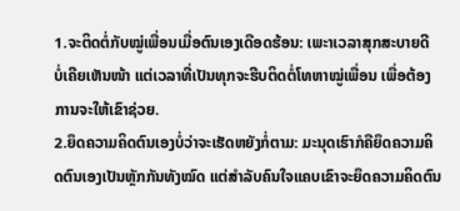1.ຈະຕິດຕໍ່ກັບໝູ່ເພື່ອນເມື່ອຕົນເອງເດືອດຮ້ອນ: ເພະາເວລາສຸກສະບາຍດີ ບໍ່ເຄີຍເຫັນໜ້າ ແຕ່ເວລາທີ່ເປັນທຸກຈະຮີບຕິດຕໍ່ໂທຫາໝູ່ເພື່ອນ ເພື່ອຕ້ອງການຈະໃຫ້ເຂົາຊ່ວຍ.
2.ຍຶດຄວາມຄິດຕົນເອງບໍ່ວ່າຈະເຮັດຫຍັງກໍ່ຕາມ: ມະນຸດເຮົາກໍຄືຍຶດຄວາມຄິດຕົນເອງເປັນຫຼັກກັນທັງໝົດ ແຕ່ສຳລັບຄົນໃຈແຄບເຂົາຈະຍຶດຄວາມຄິດຕົນ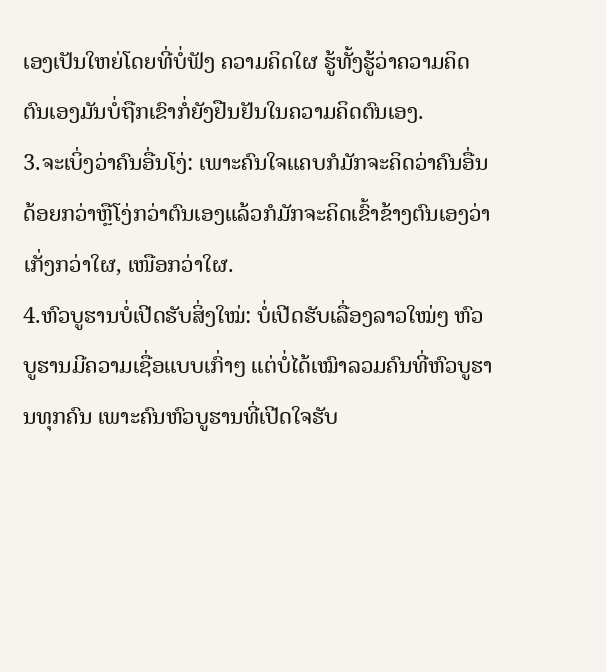ເອງເປັນໃຫຍ່ໂດຍທີ່ບໍ່ຟັງ ຄວາມຄິດໃຜ ຮູ້ທັ້ງຮູ້ວ່າຄວາມຄິດຕົນເອງມັນບໍ່ຖືກເຂົາກໍ່ຍັງຢືນຢັນໃນຄວາມຄິດຕົນເອງ.
3.ຈະເບິ່ງວ່າຄົນອື່ນໂງ່: ເພາະຄົນໃຈແຄບກໍມັກຈະຄິດວ່າຄົນອື່ນດ້ອຍກວ່າຫຼືໂງ່ກວ່າຕົນເອງແລ້ວກໍມັກຈະຄິດເຂົ້າຂ້າງຕົນເອງວ່າເກັ່ງກວ່າໃຜ, ເໜືອກວ່າໃຜ.
4.ຫົວບູຮານບໍ່ເປີດຮັບສິ່ງໃໝ່: ບໍ່ເປີດຮັບເລື່ອງລາວໃໝ່ໆ ຫົວບູຮານມີຄວາມເຊື່ອແບບເກົ່າໆ ແຕ່ບໍ່ໄດ້ເໝົາລວມຄົນທີ່ຫົວບູຮານທຸກຄົນ ເພາະຄົນຫົວບູຮານທີ່ເປີດໃຈຮັບ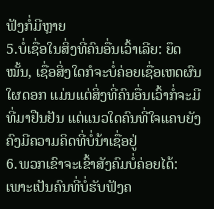ຟັງກໍ່ມີຫຼາຍ
5.ບໍ່ເຊື່ອໃນສິ່ງທີ່ຄົນອື່ນເວົ້າເລີຍ: ຍຶດໝັ້ນ, ເຊື່ອສິ່ງໃດກໍຈະບໍ່ຄ່ອຍເຊື່ອເຫດຜົນໃຜດອກ ເເມ່ນແຕ່ສິ່ງທີ່ຄົນອື່ນເວົ້າກໍ່ຈະມີທີ່ມາຢືນຢັນ ແຕ່ແນວໃດຄົນທີ່ໃຈແຄບຍັງຄົງມີຄວາມຄິດທີ່ບໍ່ນ້າເຊື່ອຢູ່
6.ພວກເຂົາຈະເຂົ້າສັງຄົມບໍ່ຄ່ອຍໄດ້: ເພາະເປັນຄົນທີ່ບໍ່ຮັບຟັງຄ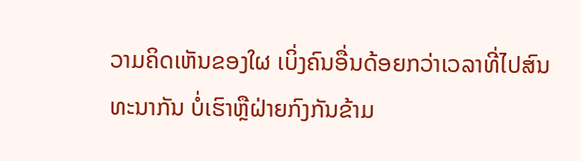ວາມຄິດເຫັນຂອງໃຜ ເບິ່ງຄົນອື່ນດ້ອຍກວ່າເວລາທີ່ໄປສົນທະນາກັນ ບໍ່ເຮົາຫຼືຝ່າຍກົງກັນຂ້າມ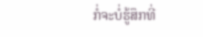ກໍ່ຈະບໍ່ຮູ້ສຶກທີ່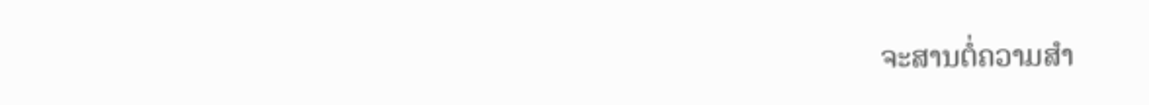ຈະສານຕໍ່ຄວາມສຳ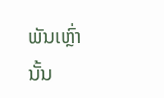ພັນເຫຼົ່ານັ້ນ